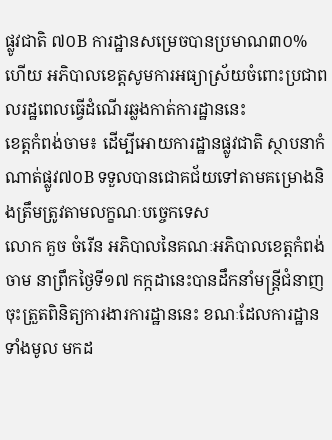ផ្លូវជាតិ ៧០B ការដ្ឋានសម្រេចបានប្រមាណ៣០% ហើយ អភិបាលខេត្តសូមការអធ្យាស្រ័យចំពោះប្រជាពលរដ្ឋពេលធ្វើដំណើរឆ្លងកាត់ការដ្ឋាននេះ
ខេត្តកំពង់ចាម៖ ដើម្បីអោយការដ្ឋានផ្លូវជាតិ ស្ថាបនាកំណាត់ផ្លូវ៧០B ទទួលបានជោគជ័យទៅតាមគម្រោងនិងត្រឹមត្រូវតាមលក្ខណៈបច្ចេកទេស
លោក គួច ចំរើន អភិបាលនៃគណៈអភិបាលខេត្តកំពង់ចាម នាព្រឹកថ្ងៃទី១៧ កក្កដានេះបានដឹកនាំមន្ត្រីជំនាញចុះត្រួតពិនិត្យការងារការដ្ឋាននេះ ខណៈដែលការដ្ឋានទាំងមូល មកដ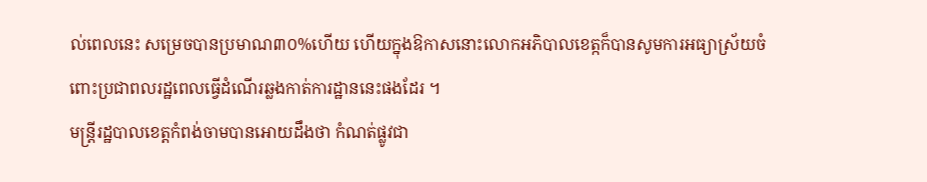ល់ពេលនេះ សម្រេចបានប្រមាណ៣០%ហើយ ហើយក្នុងឱកាសនោះលោកអភិបាលខេត្កក៏បានសូមការអធ្យាស្រ័យចំពោះប្រជាពលរដ្ឋពេលធ្វើដំណើរឆ្លងកាត់ការដ្ឋាននេះផងដែរ ។
មន្ត្រីរដ្ឋបាលខេត្តកំពង់ចាមបានអោយដឹងថា កំណត់ផ្លូវជា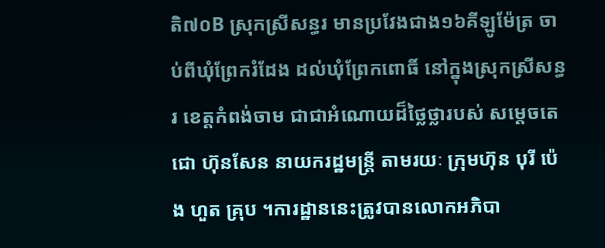តិ៧០B ស្រុកស្រីសន្ធរ មានប្រវែងជាង១៦គីឡូម៉ែត្រ ចាប់ពីឃុំព្រែករំដែង ដល់ឃុំព្រែកពោធិ៍ នៅក្នុងស្រុកស្រីសន្ធរ ខេត្តកំពង់ចាម ជាជាអំណោយដ៏ថ្លៃថ្លារបស់ សម្តេចតេជោ ហ៊ុនសែន នាយករដ្ឋមន្ត្រី តាមរយៈ ក្រុមហ៊ុន បុរី ប៉េង ហួត គ្រុប ។ការដ្ឋាននេះត្រូវបានលោកអភិបា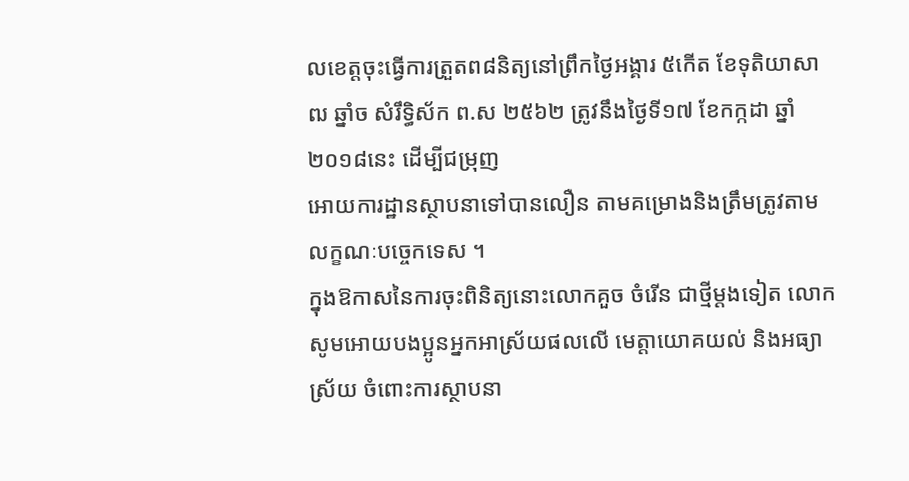លខេត្តចុះធ្វើការត្រួតព៨និត្យនៅព្រឹកថ្ងៃអង្គារ ៥កើត ខែទុតិយាសាឍ ឆ្នាំច សំរឹទ្ធិស័ក ព.ស ២៥៦២ ត្រូវនឹងថ្ងៃទី១៧ ខែកក្កដា ឆ្នាំ២០១៨នេះ ដើម្បីជម្រុញ
អោយការដ្ឋានស្ថាបនាទៅបានលឿន តាមគម្រោងនិងត្រឹមត្រូវតាមលក្ខណៈបច្ចេកទេស ។
ក្នុងឱកាសនៃការចុះពិនិត្យនោះលោកគួច ចំរើន ជាថ្មីម្តងទៀត លោកសូមអោយបងប្អូនអ្នកអាស្រ័យផលលើ មេត្តាយោគយល់ និងអធ្យាស្រ័យ ចំពោះការស្ថាបនា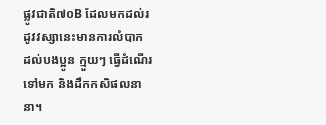ផ្លូវជាតិ៧០B ដែលមកដល់រដូវវស្សានេះមានការលំបាក ដល់បងប្អូន ក្មួយៗ ធ្វើដំណើរទៅមក និងដឹកកសិផលនានា។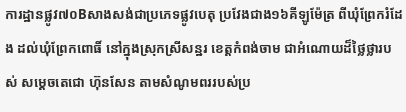ការដ្ឋានផ្លូវ៧០Bសាងសង់ជាប្រភេទផ្លូវបេតុ ប្រវែងជាង១៦គីឡូម៉ែត្រ ពីឃុំព្រែករំដែង ដល់ឃុំព្រែកពោធិ៍ នៅក្នុងស្រុកស្រីសន្ឋរ ខេត្តកំពង់ចាម ជាអំណោយដ៏ថ្លៃថ្លារបស់ សម្តេចតេជោ ហ៊ុនសែន តាមសំណូមពររបស់ប្រ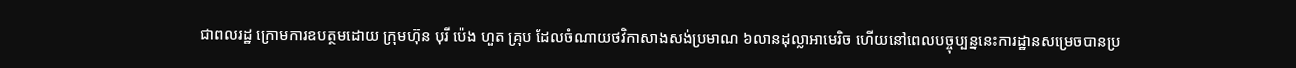ជាពលរដ្ឋ ក្រោមការឧបត្ថមដោយ ក្រុមហ៊ុន បុរី ប៉េង ហួត គ្រុប ដែលចំណាយថវិកាសាងសង់ប្រមាណ ៦លានដុល្លាអាមេរិច ហើយនៅពេលបច្ចុប្បន្ននេះការដ្ឋានសម្រេចបានប្រ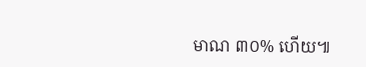មាណ ៣០% ហើយ៕